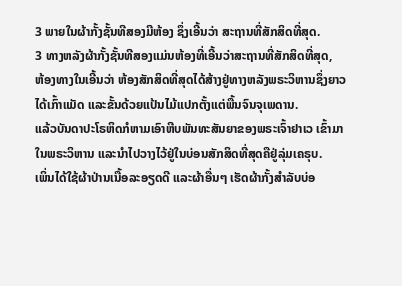3 ພາຍໃນຜ້າກັ້ງຊັ້ນທີສອງມີຫ້ອງ ຊຶ່ງເອີ້ນວ່າ ສະຖານທີ່ສັກສິດທີ່ສຸດ.
3 ທາງຫລັງຜ້າກັ້ງຊັ້ນທີສອງແມ່ນຫ້ອງທີ່ເອີ້ນວ່າສະຖານທີ່ສັກສິດທີ່ສຸດ,
ຫ້ອງທາງໃນເອີ້ນວ່າ ຫ້ອງສັກສິດທີ່ສຸດໄດ້ສ້າງຢູ່ທາງຫລັງພຣະວິຫານຊຶ່ງຍາວໄດ້ເກົ້າແມັດ ແລະຂັ້ນດ້ວຍແປ້ນໄມ້ແປກຕັ້ງແຕ່ພື້ນຈົນຈຸເພດານ.
ແລ້ວບັນດາປະໂຣຫິດກໍຫາມເອົາຫີບພັນທະສັນຍາຂອງພຣະເຈົ້າຢາເວ ເຂົ້າມາໃນພຣະວິຫານ ແລະນຳໄປວາງໄວ້ຢູ່ໃນບ່ອນສັກສິດທີ່ສຸດຄືຢູ່ລຸ່ມເຄຣຸບ.
ເພິ່ນໄດ້ໃຊ້ຜ້າປ່ານເນື້ອລະອຽດດີ ແລະຜ້າອື່ນໆ ເຮັດຜ້າກັ້ງສຳລັບບ່ອ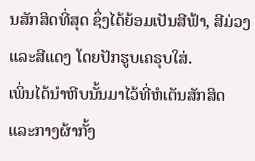ນສັກສິດທີ່ສຸດ ຊຶ່ງໄດ້ຍ້ອມເປັນສີຟ້າ, ສີມ່ວງ ແລະສີແດງ ໂດຍປັກຮູບເຄຣຸບໃສ່.
ເພິ່ນໄດ້ນຳຫີບນັ້ນມາໄວ້ທີ່ຫໍເຕັນສັກສິດ ແລະກາງຜ້າກັ້ງ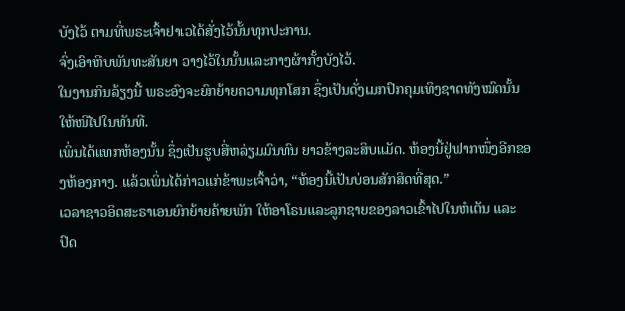ບັງໄວ້ ຕາມທີ່ພຣະເຈົ້າຢາເວໄດ້ສັ່ງໄວ້ນັ້ນທຸກປະການ.
ຈົ່ງເອົາຫີບພັນທະສັນຍາ ວາງໄວ້ໃນນັ້ນແລະກາງຜ້າກັ້ງບັງໄວ້.
ໃນງານກິນລ້ຽງນີ້ ພຣະອົງຈະຍົກຍ້າຍຄວາມທຸກໂສກ ຊຶ່ງເປັນດັ່ງເມກປົກຄຸມເທິງຊາດທັງໝົດນັ້ນໃຫ້ໜີໄປໃນທັນທີ.
ເພິ່ນໄດ້ແທກຫ້ອງນັ້ນ ຊຶ່ງເປັນຮູບສີ່ຫລ່ຽມມົນທົນ ຍາວຂ້າງລະສິບແມັດ. ຫ້ອງນີ້ຢູ່ຟາກໜຶ່ງອີກຂອງຫ້ອງກາງ. ແລ້ວເພິ່ນໄດ້ກ່າວແກ່ຂ້າພະເຈົ້າວ່າ, “ຫ້ອງນີ້ເປັນບ່ອນສັກສິດທີ່ສຸດ.”
ເວລາຊາວອິດສະຣາເອນຍົກຍ້າຍຄ້າຍພັກ ໃຫ້ອາໂຣນແລະລູກຊາຍຂອງລາວເຂົ້າໄປໃນຫໍເຕັນ ແລະປົດ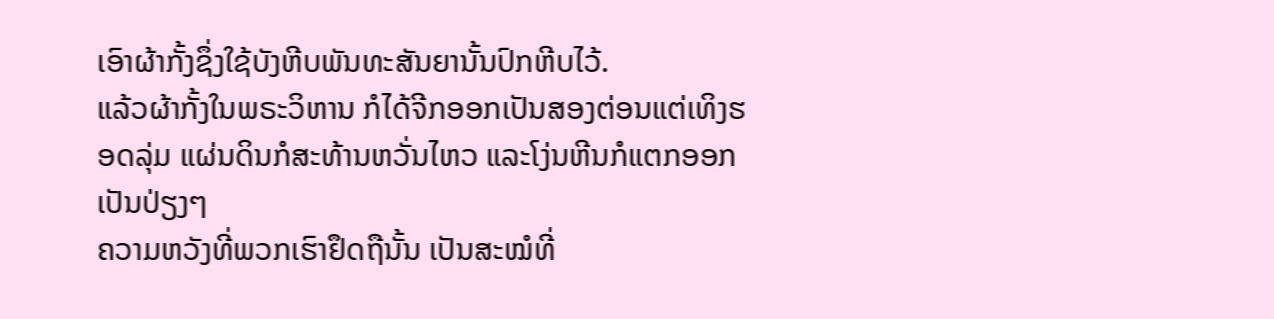ເອົາຜ້າກັ້ງຊຶ່ງໃຊ້ບັງຫີບພັນທະສັນຍານັ້ນປົກຫີບໄວ້.
ແລ້ວຜ້າກັ້ງໃນພຣະວິຫານ ກໍໄດ້ຈີກອອກເປັນສອງຕ່ອນແຕ່ເທິງຮອດລຸ່ມ ແຜ່ນດິນກໍສະທ້ານຫວັ່ນໄຫວ ແລະໂງ່ນຫີນກໍແຕກອອກເປັນປ່ຽງໆ
ຄວາມຫວັງທີ່ພວກເຮົາຢຶດຖືນັ້ນ ເປັນສະໝໍທີ່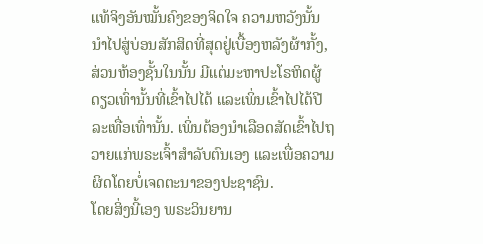ແທ້ຈິງອັນໝັ້ນຄົງຂອງຈິດໃຈ ຄວາມຫວັງນັ້ນນຳໄປສູ່ບ່ອນສັກສິດທີ່ສຸດຢູ່ເບື້ອງຫລັງຜ້າກັ້ງ,
ສ່ວນຫ້ອງຊັ້ນໃນນັ້ນ ມີແຕ່ມະຫາປະໂຣຫິດຜູ້ດຽວເທົ່ານັ້ນທີ່ເຂົ້າໄປໄດ້ ແລະເພິ່ນເຂົ້າໄປໄດ້ປີລະເທື່ອເທົ່ານັ້ນ. ເພິ່ນຕ້ອງນຳເລືອດສັດເຂົ້າໄປຖວາຍແກ່ພຣະເຈົ້າສຳລັບຕົນເອງ ແລະເພື່ອຄວາມຜິດໂດຍບໍ່ເຈດຕະນາຂອງປະຊາຊົນ.
ໂດຍສິ່ງນີ້ເອງ ພຣະວິນຍານ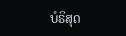ບໍຣິສຸດ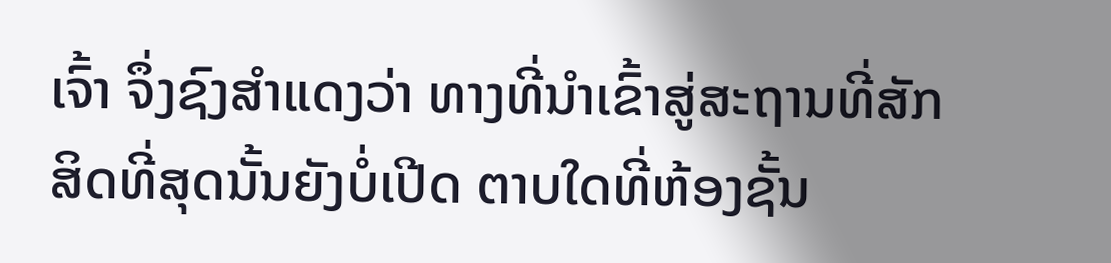ເຈົ້າ ຈຶ່ງຊົງສຳແດງວ່າ ທາງທີ່ນຳເຂົ້າສູ່ສະຖານທີ່ສັກສິດທີ່ສຸດນັ້ນຍັງບໍ່ເປີດ ຕາບໃດທີ່ຫ້ອງຊັ້ນ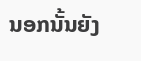ນອກນັ້ນຍັງ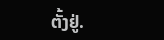ຕັ້ງຢູ່.